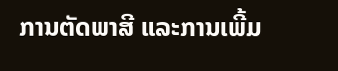ການຕັດພາສີ ແລະການເພີ້ມ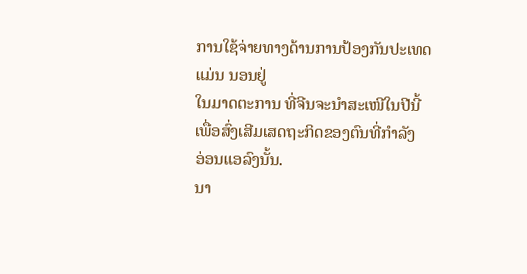ການໃຊ້ຈ່າຍທາງດ້ານການປ້ອງກັນປະເທດແມ່ນ ນອນຢູ່
ໃນມາດຕະການ ທີ່ຈີນຈະນຳສະເໜີໃນປີນີ້ ເພື່ອສົ່ງເສີມເສດຖະກິດຂອງຕົນທີ່ກຳລັງ
ອ່ອນແອລົງນັ້ນ.
ນາ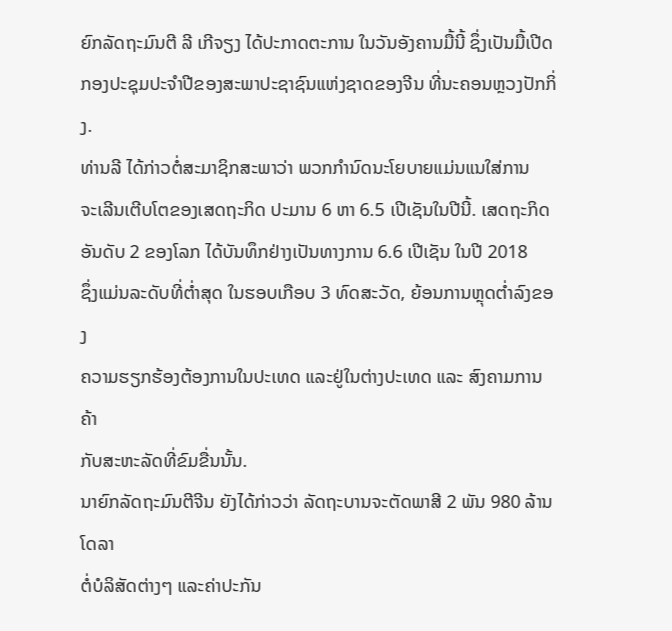ຍົກລັດຖະມົນຕີ ລີ ເກີຈຽງ ໄດ້ປະກາດຕະການ ໃນວັນອັງຄານມື້ນີ້ ຊຶ່ງເປັນມື້ເປີດ
ກອງປະຊຸມປະຈຳປີຂອງສະພາປະຊາຊົນແຫ່ງຊາດຂອງຈີນ ທີ່ນະຄອນຫຼວງປັກກິ່ງ.
ທ່ານລີ ໄດ້ກ່າວຕໍ່ສະມາຊິກສະພາວ່າ ພວກກຳນົດນະໂຍບາຍແມ່ນແນໃສ່ການ
ຈະເລີນເຕີບໂຕຂອງເສດຖະກິດ ປະມານ 6 ຫາ 6.5 ເປີເຊັນໃນປີນີ້. ເສດຖະກິດ
ອັນດັບ 2 ຂອງໂລກ ໄດ້ບັນທຶກຢ່າງເປັນທາງການ 6.6 ເປີເຊັນ ໃນປີ 2018
ຊຶ່ງແມ່ນລະດັບທີ່ຕ່ຳສຸດ ໃນຮອບເກືອບ 3 ທົດສະວັດ, ຍ້ອນການຫຼຸດຕ່ຳລົງຂອງ
ຄວາມຮຽກຮ້ອງຕ້ອງການໃນປະເທດ ແລະຢູ່ໃນຕ່າງປະເທດ ແລະ ສົງຄາມການຄ້າ
ກັບສະຫະລັດທີ່ຂົມຂື່ນນັ້ນ.
ນາຍົກລັດຖະມົນຕີຈີນ ຍັງໄດ້ກ່າວວ່າ ລັດຖະບານຈະຕັດພາສີ 2 ພັນ 980 ລ້ານໂດລາ
ຕໍ່ບໍລິສັດຕ່າງໆ ແລະຄ່າປະກັນ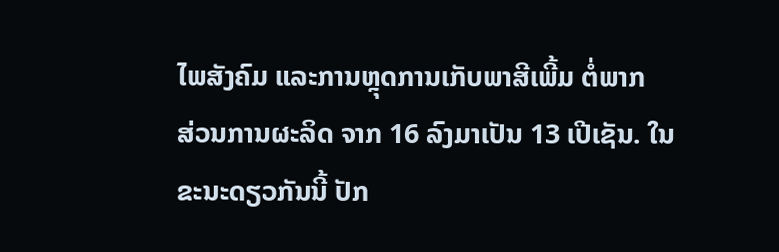ໄພສັງຄົມ ແລະການຫຼຸດການເກັບພາສີເພີ້ມ ຕໍ່ພາກ
ສ່ວນການຜະລິດ ຈາກ 16 ລົງມາເປັນ 13 ເປີເຊັນ. ໃນຂະນະດຽວກັນນີ້ ປັກ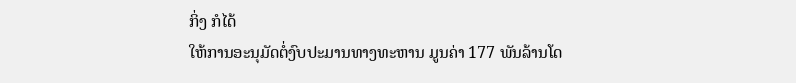ກິ່ງ ກໍໄດ້
ໃຫ້ການອະນຸມັດຕໍ່ງົບປະມານທາງທະຫານ ມູນຄ່າ 177 ພັນລ້ານໂດ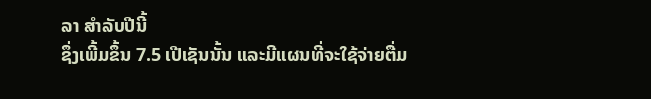ລາ ສຳລັບປີນີ້
ຊຶ່ງເພີ້ມຂຶ້ນ 7.5 ເປີເຊັນນັ້ນ ແລະມີແຜນທີ່ຈະໃຊ້ຈ່າຍຕື່ມ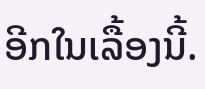ອີກໃນເລື້ອງນີ້.